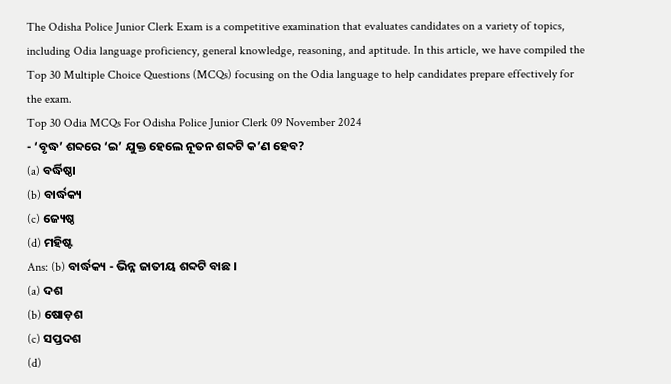The Odisha Police Junior Clerk Exam is a competitive examination that evaluates candidates on a variety of topics, including Odia language proficiency, general knowledge, reasoning, and aptitude. In this article, we have compiled the Top 30 Multiple Choice Questions (MCQs) focusing on the Odia language to help candidates prepare effectively for the exam.
Top 30 Odia MCQs For Odisha Police Junior Clerk 09 November 2024
- ‘ବୃଦ୍ଧ’ ଶବ୍ଦରେ ‘ଇ’ ଯୁକ୍ତ ହେଲେ ନୂତନ ଶବ୍ଦଟି କ’ଣ ହେବ?
(a) ବର୍ଦ୍ଧିଷ୍ଠା
(b) ବାର୍ଦ୍ଧକ୍ୟ
(c) ଜ୍ୟେଷ୍ଠ
(d) ମହିଷ୍ଟ
Ans: (b) ବାର୍ଦ୍ଧକ୍ୟ - ଭିନ୍ନ ଜାତୀୟ ଶବ୍ଦଟି ବାଛ ।
(a) ଦଶ
(b) ଷୋଡ଼ଶ
(c) ସପ୍ତଦଶ
(d)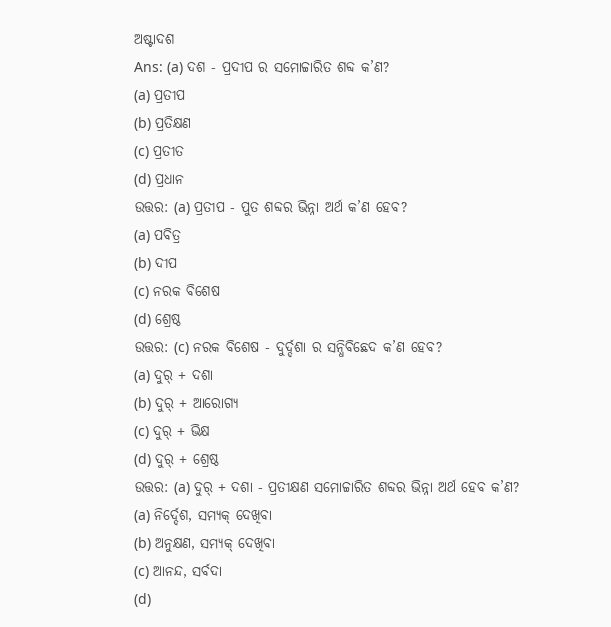ଅଷ୍ଟାଦଶ
Ans: (a) ଦଶ - ପ୍ରଦୀପ ର ସମୋଚ୍ଚାରିତ ଶବ୍ଦ କ’ଣ?
(a) ପ୍ରତୀପ
(b) ପ୍ରତିକ୍ଷଣ
(c) ପ୍ରତୀତ
(d) ପ୍ରଧାନ
ଉତ୍ତର: (a) ପ୍ରତୀପ - ପୁତ ଶବ୍ଦର ଭିନ୍ନା ଅର୍ଥ କ’ଣ ହେବ?
(a) ପବିତ୍ର
(b) ଦୀପ
(c) ନରକ ବିଶେଷ
(d) ଶ୍ରେଷ୍ଠ
ଉତ୍ତର: (c) ନରକ ବିଶେଷ - ଦୁର୍ଦ୍ଦଶା ର ସନ୍ଧିବିଛେଦ କ’ଣ ହେବ?
(a) ଦୁର୍ + ଦଶା
(b) ଦୁର୍ + ଆରୋଗ୍ୟ
(c) ଦୁର୍ + ଭିକ୍ଷ
(d) ଦୁର୍ + ଶ୍ରେଷ୍ଠ
ଉତ୍ତର: (a) ଦୁର୍ + ଦଶା - ପ୍ରତୀକ୍ଷଣ ସମୋଚ୍ଚାରିତ ଶବ୍ଦର ଭିନ୍ନା ଅର୍ଥ ହେବ କ’ଣ?
(a) ନିର୍ଦ୍ଦେଶ, ସମ୍ୟକ୍ ଦେଖିବା
(b) ଅନୁକ୍ଷଣ, ସମ୍ୟକ୍ ଦେଖିବା
(c) ଆନନ୍ଦ, ସର୍ବଦା
(d)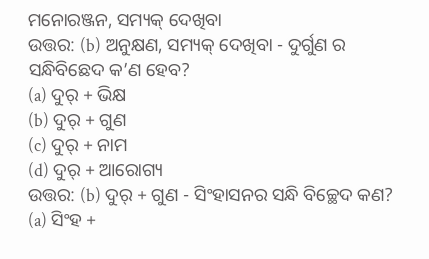ମନୋରଞ୍ଜନ, ସମ୍ୟକ୍ ଦେଖିବା
ଉତ୍ତର: (b) ଅନୁକ୍ଷଣ, ସମ୍ୟକ୍ ଦେଖିବା - ଦୁର୍ଗୁଣ ର ସନ୍ଧିବିଛେଦ କ’ଣ ହେବ?
(a) ଦୁର୍ + ଭିକ୍ଷ
(b) ଦୁର୍ + ଗୁଣ
(c) ଦୁର୍ + ନାମ
(d) ଦୁର୍ + ଆରୋଗ୍ୟ
ଉତ୍ତର: (b) ଦୁର୍ + ଗୁଣ - ସିଂହାସନର ସନ୍ଧି ବିଚ୍ଛେଦ କଣ?
(a) ସିଂହ +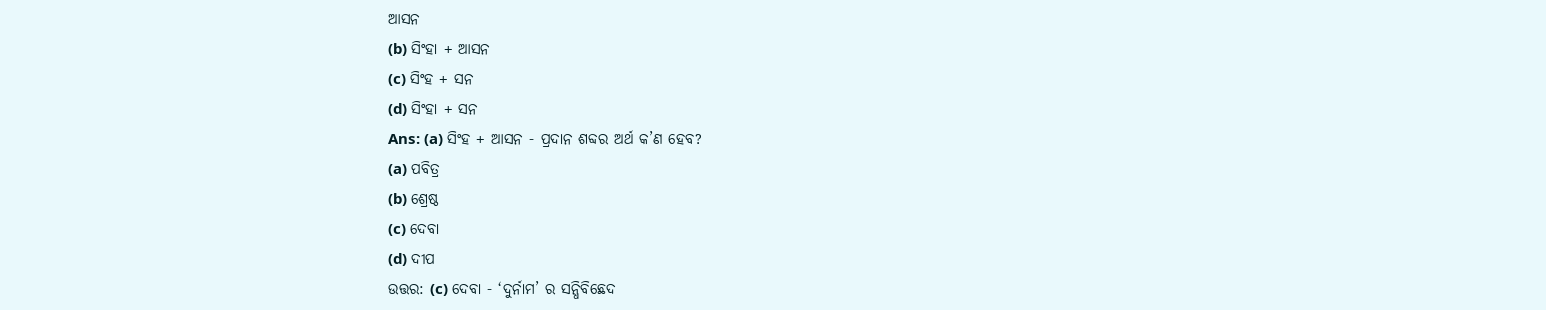ଆସନ
(b) ସିଂହା + ଆସନ
(c) ସିଂହ + ସନ
(d) ସିଂହା + ସନ
Ans: (a) ସିଂହ + ଆସନ - ପ୍ରଦାନ ଶବ୍ଦର ଅର୍ଥ କ’ଣ ହେବ?
(a) ପବିତ୍ର
(b) ଶ୍ରେଷ୍ଠ
(c) ଦେବା
(d) ଦୀପ
ଉତ୍ତର: (c) ଦେବା - ‘ଦୁର୍ନାମ’ ର ସନ୍ଧିବିଛେଦ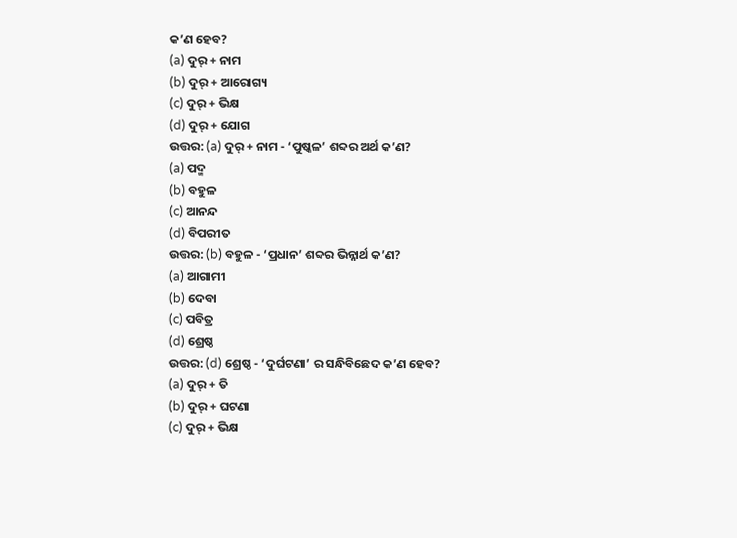କ’ଣ ହେବ?
(a) ଦୁର୍ + ନାମ
(b) ଦୁର୍ + ଆରୋଗ୍ୟ
(c) ଦୁର୍ + ଭିକ୍ଷ
(d) ଦୁର୍ + ଯୋଗ
ଉତ୍ତର: (a) ଦୁର୍ + ନାମ - ‘ପୁଷ୍କଳ’ ଶବ୍ଦର ଅର୍ଥ କ’ଣ?
(a) ପଦ୍ମ
(b) ବହୁଳ
(c) ଆନନ୍ଦ
(d) ବିପରୀତ
ଉତ୍ତର: (b) ବହୁଳ - ‘ପ୍ରଧାନ’ ଶବ୍ଦର ଭିନ୍ନାର୍ଥ କ’ଣ?
(a) ଆଗାମୀ
(b) ଦେବା
(c) ପବିତ୍ର
(d) ଶ୍ରେଷ୍ଠ
ଉତ୍ତର: (d) ଶ୍ରେଷ୍ଠ - ‘ଦୁର୍ଘଟଣା’ ର ସନ୍ଧିବିଛେଦ କ’ଣ ହେବ?
(a) ଦୁର୍ + ତି
(b) ଦୁର୍ + ଘଟଣା
(c) ଦୁର୍ + ଭିକ୍ଷ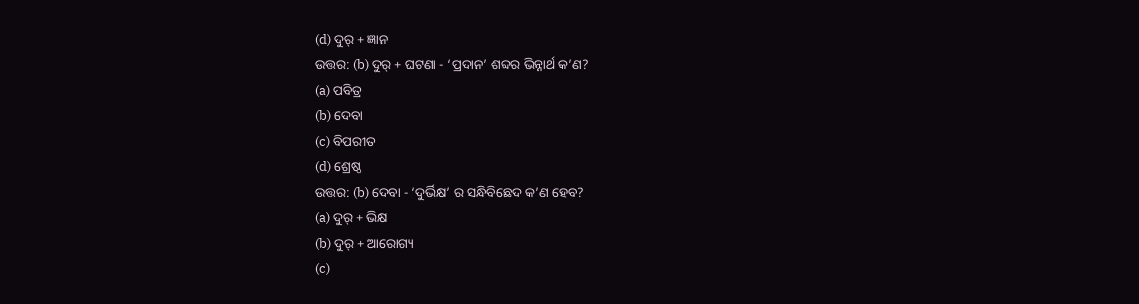(d) ଦୁର୍ + ଜ୍ଞାନ
ଉତ୍ତର: (b) ଦୁର୍ + ଘଟଣା - ‘ପ୍ରଦାନ’ ଶବ୍ଦର ଭିନ୍ନାର୍ଥ କ’ଣ?
(a) ପବିତ୍ର
(b) ଦେବା
(c) ବିପରୀତ
(d) ଶ୍ରେଷ୍ଠ
ଉତ୍ତର: (b) ଦେବା - ‘ଦୁର୍ଭିକ୍ଷ’ ର ସନ୍ଧିବିଛେଦ କ’ଣ ହେବ?
(a) ଦୁର୍ + ଭିକ୍ଷ
(b) ଦୁର୍ + ଆରୋଗ୍ୟ
(c)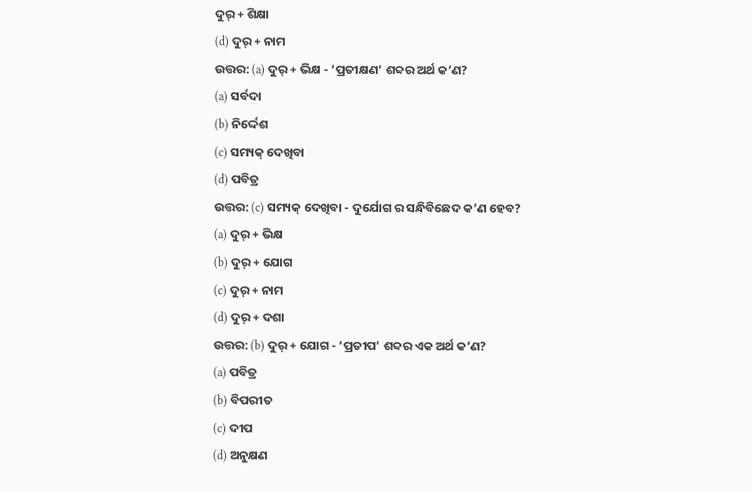ଦୁର୍ + ଶିକ୍ଷା
(d) ଦୁର୍ + ନାମ
ଉତ୍ତର: (a) ଦୁର୍ + ଭିକ୍ଷ - ‘ପ୍ରତୀକ୍ଷଣ’ ଶବ୍ଦର ଅର୍ଥ କ’ଣ?
(a) ସର୍ବଦା
(b) ନିର୍ଦ୍ଦେଶ
(c) ସମ୍ୟକ୍ ଦେଖିବା
(d) ପବିତ୍ର
ଉତ୍ତର: (c) ସମ୍ୟକ୍ ଦେଖିବା - ଦୁର୍ଯୋଗ ର ସନ୍ଧିବିଛେଦ କ’ଣ ହେବ?
(a) ଦୁର୍ + ଭିକ୍ଷ
(b) ଦୁର୍ + ଯୋଗ
(c) ଦୁର୍ + ନାମ
(d) ଦୁର୍ + ଦଶା
ଉତ୍ତର: (b) ଦୁର୍ + ଯୋଗ - ‘ପ୍ରତୀପ’ ଶବ୍ଦର ଏକ ଅର୍ଥ କ’ଣ?
(a) ପବିତ୍ର
(b) ବିପରୀତ
(c) ଦୀପ
(d) ଅନୁକ୍ଷଣ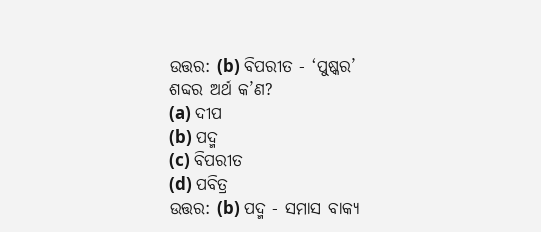ଉତ୍ତର: (b) ବିପରୀତ - ‘ପୁଷ୍କର’ ଶବ୍ଦର ଅର୍ଥ କ’ଣ?
(a) ଦୀପ
(b) ପଦ୍ମ
(c) ବିପରୀତ
(d) ପବିତ୍ର
ଉତ୍ତର: (b) ପଦ୍ମ - ସମାସ ବାକ୍ୟ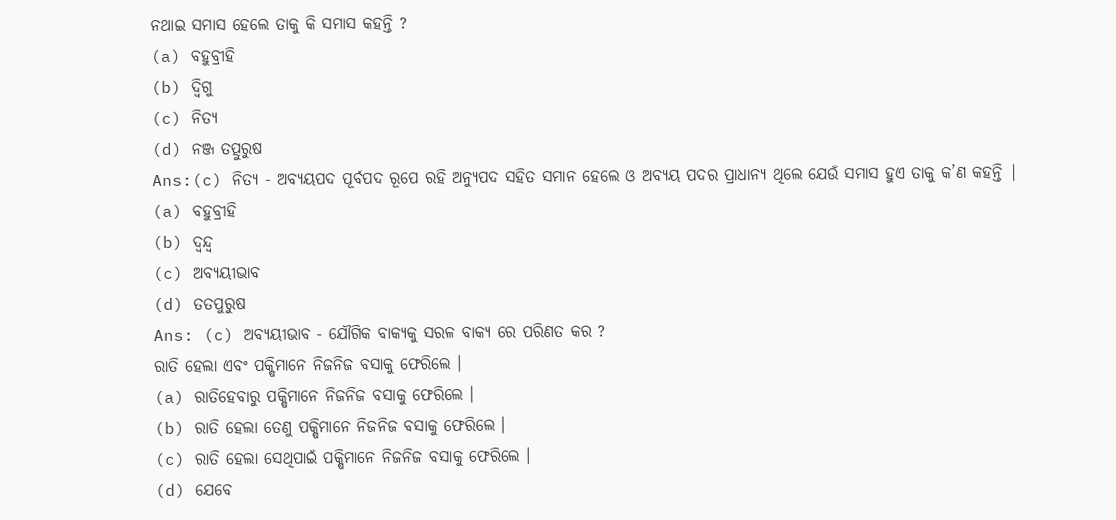ନଥାଇ ସମାସ ହେଲେ ତାକୁ କି ସମାସ କହନ୍ତି ?
(a) ବହୁବ୍ରୀହି
(b) ଦ୍ବିଗୁ
(c) ନିତ୍ୟ
(d) ନଞ୍ଜ ତତ୍ପୁରୁଷ
Ans:(c) ନିତ୍ୟ - ଅବ୍ୟୟପଦ ପୂର୍ବପଦ ରୂପେ ରହି ଅନ୍ୟୁପଦ ସହିତ ସମାନ ହେଲେ ଓ ଅବ୍ୟୟ ପଦର ପ୍ରାଧାନ୍ୟ ଥିଲେ ଯେଉଁ ସମାସ ହୁଏ ତାକୁ କ’ଣ କହନ୍ତି |
(a) ବହୁବ୍ରୀହି
(b) ଦ୍ବନ୍ଦ୍ବ
(c) ଅବ୍ୟୟୀଭାବ
(d) ତତପୁରୁଷ
Ans: (c) ଅବ୍ୟୟୀଭାବ - ଯୌଗିକ ବାକ୍ୟକୁ ସରଳ ବାକ୍ୟ ରେ ପରିଣତ କର ?
ରାତି ହେଲା ଏବଂ ପକ୍ଷିମାନେ ନିଜନିଜ ବସାକୁ ଫେରିଲେ ।
(a) ରାତିହେବାରୁ ପକ୍ଷିମାନେ ନିଜନିଜ ବସାକୁ ଫେରିଲେ ।
(b) ରାତି ହେଲା ତେଣୁ ପକ୍ଷିମାନେ ନିଜନିଜ ବସାକୁ ଫେରିଲେ ।
(c) ରାତି ହେଲା ସେଥିପାଇଁ ପକ୍ଷିମାନେ ନିଜନିଜ ବସାକୁ ଫେରିଲେ ।
(d) ଯେବେ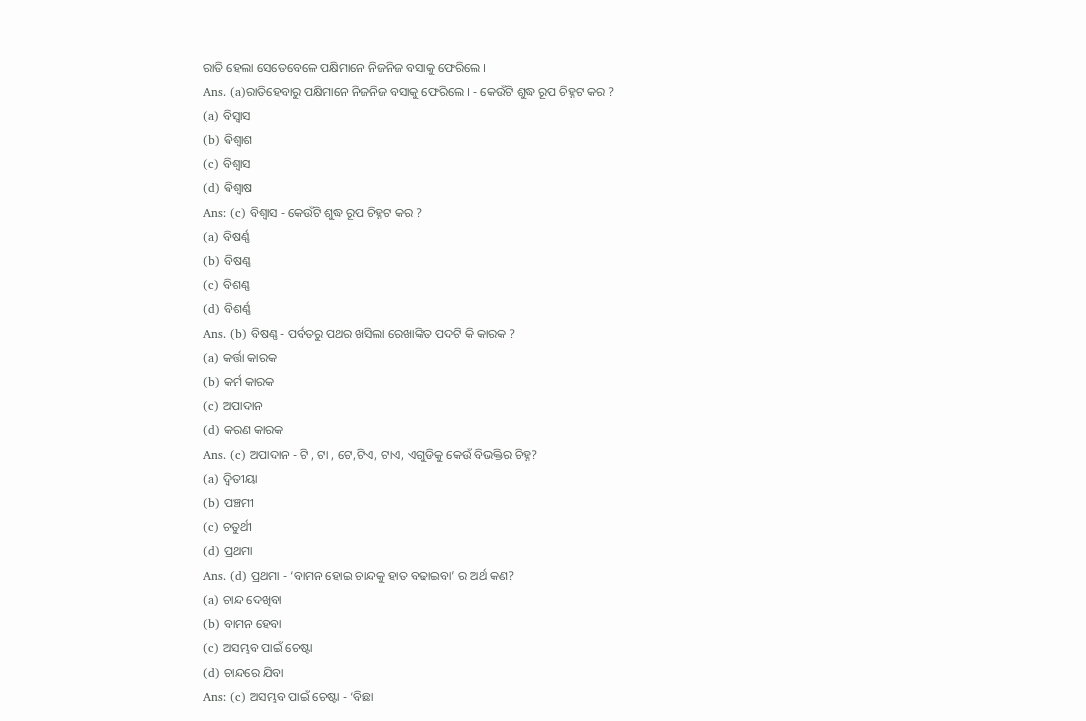ରାତି ହେଲା ସେତେବେଳେ ପକ୍ଷିମାନେ ନିଜନିଜ ବସାକୁ ଫେରିଲେ ।
Ans. (a)ରାତିହେବାରୁ ପକ୍ଷିମାନେ ନିଜନିଜ ବସାକୁ ଫେରିଲେ । - କେଉଁଟି ଶୁଦ୍ଧ ରୂପ ଚିହ୍ନଟ କର ?
(a) ବିସ୍ଵାସ
(b) ଵିଶ୍ଵାଶ
(c) ବିଶ୍ୱାସ
(d) ଵିଶ୍ଵାଷ
Ans: (c) ବିଶ୍ୱାସ - କେଉଁଟି ଶୁଦ୍ଧ ରୂପ ଚିହ୍ନଟ କର ?
(a) ବିଷର୍ଣ୍ଣ
(b) ବିଷଣ୍ଣ
(c) ବିଶଣ୍ଣ
(d) ବିଶର୍ଣ୍ଣ
Ans. (b) ବିଷଣ୍ଣ - ପର୍ବତରୁ ପଥର ଖସିଲା ରେଖାଙ୍କିତ ପଦଟି କି କାରକ ?
(a) କର୍ତ୍ତା କାରକ
(b) କର୍ମ କାରକ
(c) ଅପାଦାନ
(d) କରଣ କାରକ
Ans. (c) ଅପାଦାନ - ଟି , ଟା , ଟେ,ଟିଏ, ଟାଏ, ଏଗୁଡିକୁ କେଉଁ ବିଭକ୍ତିର ଚିହ୍ନ?
(a) ଦ୍ବିତୀୟା
(b) ପଞ୍ଚମୀ
(c) ଚତୁର୍ଥୀ
(d) ପ୍ରଥମା
Ans. (d) ପ୍ରଥମା - ‘ବାମନ ହୋଇ ଚାନ୍ଦକୁ ହାତ ବଢାଇବା’ ର ଅର୍ଥ କଣ?
(a) ଚାନ୍ଦ ଦେଖିବା
(b) ବାମନ ହେବା
(c) ଅସମ୍ଭବ ପାଇଁ ଚେଷ୍ଟା
(d) ଚାନ୍ଦରେ ଯିବା
Ans: (c) ଅସମ୍ଭବ ପାଇଁ ଚେଷ୍ଟା - ‘ବିଛା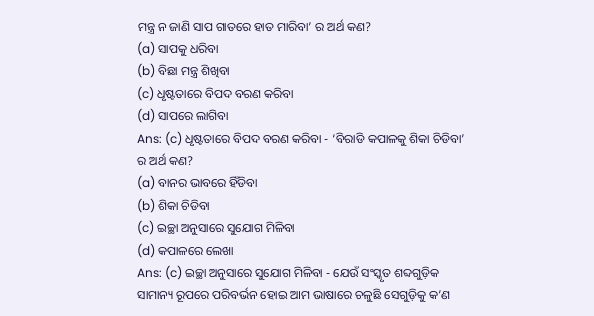ମନ୍ତ୍ର ନ ଜାଣି ସାପ ଗାତରେ ହାତ ମାରିବା’ ର ଅର୍ଥ କଣ?
(a) ସାପକୁ ଧରିବା
(b) ବିଛା ମନ୍ତ୍ର ଶିଖିବା
(c) ଧୃଷ୍ଟତାରେ ବିପଦ ବରଣ କରିବା
(d) ସାପରେ ଲାଗିବା
Ans: (c) ଧୃଷ୍ଟତାରେ ବିପଦ ବରଣ କରିବା - ‘ବିରାଡି କପାଳକୁ ଶିକା ଚିଡିବା’ ର ଅର୍ଥ କଣ?
(a) ବାନର ଭାବରେ ହିଁଡିବା
(b) ଶିକା ଚିଡିବା
(c) ଇଚ୍ଛା ଅନୁସାରେ ସୁଯୋଗ ମିଳିବା
(d) କପାଳରେ ଲେଖା
Ans: (c) ଇଚ୍ଛା ଅନୁସାରେ ସୁଯୋଗ ମିଳିବା - ଯେଉଁ ସଂସ୍କୃତ ଶବ୍ଦଗୁଡ଼ିକ ସାମାନ୍ୟ ରୂପରେ ପରିବର୍ଭନ ହୋଇ ଆମ ଭାଷାରେ ଚଳୁଛି ସେଗୁଡ଼ିକୁ କ’ଣ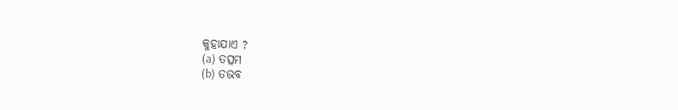କୁହାଯାଏ ?
(a) ତତ୍ସମ
(b) ତଭବ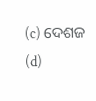(c) ଦେଶଜ
(d)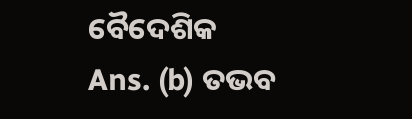ବୈଦେଶିକ
Ans. (b) ତଭବ